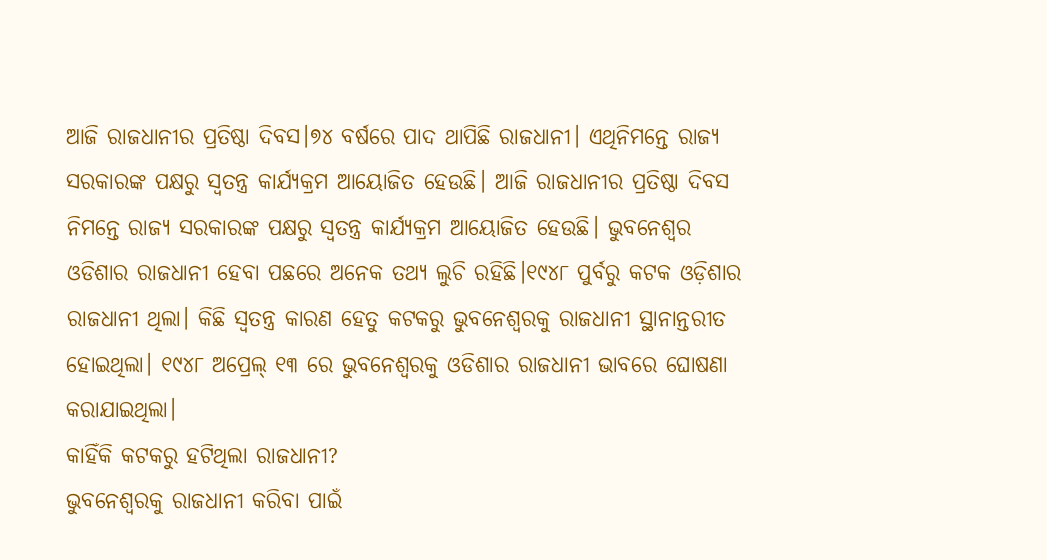ଆଜି ରାଜଧାନୀର ପ୍ରତିଷ୍ଠା ଦିବସ।୭୪ ବର୍ଷରେ ପାଦ ଥାପିଛି ରାଜଧାନୀ। ଏଥିନିମନ୍ତେ ରାଜ୍ୟ ସରକାରଙ୍କ ପକ୍ଷରୁ ସ୍ୱତନ୍ତ୍ର କାର୍ଯ୍ୟକ୍ରମ ଆୟୋଜିତ ହେଉଛି। ଆଜି ରାଜଧାନୀର ପ୍ରତିଷ୍ଠା ଦିବସ ନିମନ୍ତେ ରାଜ୍ୟ ସରକାରଙ୍କ ପକ୍ଷରୁ ସ୍ୱତନ୍ତ୍ର କାର୍ଯ୍ୟକ୍ରମ ଆୟୋଜିତ ହେଉଛି। ଭୁବନେଶ୍ୱର ଓଡିଶାର ରାଜଧାନୀ ହେବା ପଛରେ ଅନେକ ତଥ୍ୟ ଲୁଚି ରହିଛି।୧୯୪୮ ପୁର୍ବରୁ କଟକ ଓଡ଼ିଶାର ରାଜଧାନୀ ଥିଲା। କିଛି ସ୍ୱତନ୍ତ୍ର କାରଣ ହେତୁ କଟକରୁ ଭୁବନେଶ୍ୱରକୁ ରାଜଧାନୀ ସ୍ଥାନାନ୍ତରୀତ ହୋଇଥିଲା। ୧୯୪୮ ଅପ୍ରେଲ୍ ୧୩ ରେ ଭୁବନେଶ୍ୱରକୁ ଓଡିଶାର ରାଜଧାନୀ ଭାବରେ ଘୋଷଣା କରାଯାଇଥିଲା।
କାହିଁକି କଟକରୁ ହଟିଥିଲା ରାଜଧାନୀ?
ଭୁବନେଶ୍ୱରକୁ ରାଜଧାନୀ କରିବା ପାଇଁ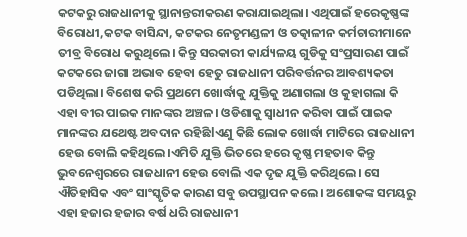କଟକରୁ ରାଜଧାନୀକୁ ସ୍ଥାନାନ୍ତରୀକରଣ କରାଯାଇଥିଲା। ଏଥିପାଇଁ ହରେକୃଷ୍ଣଙ୍କ ବିରୋଧୀ,କଟକ ବାସିନ୍ଦା, କଟକର ନେତୃମଣ୍ଡଳୀ ଓ ତତ୍କାଳୀନ କର୍ମଚାରୀମାନେ ତୀବ୍ର ବିରୋଧ କରୁଥିଲେ। କିନ୍ତୁ ସରକାରୀ କାର୍ଯ୍ୟଳୟ ଗୁଡିକୁ ସଂପ୍ରସାରଣ ପାଇଁ କଟକରେ ଜାଗା ଅଭାବ ହେବା ହେତୁ ରାଜଧାନୀ ପରିବର୍ତ୍ତନର ଆବଶ୍ୟକତା ପଡିଥିଲା। ବିଶେଷ କରି ପ୍ରଥମେ ଖୋର୍ଦ୍ଧାକୁ ଯୁକ୍ତିକୁ ଅଣାଗଲା ଓ କୁହାଗଲା କି ଏହା ବୀର ପାଇକ ମାନଙ୍କର ଅଞ୍ଚଳ। ଓଡିଶାକୁ ସ୍ୱାଧୀନ କରିବା ପାଇଁ ପାଇକ ମାନଙ୍କର ଯଥେଷ୍ଟ ଅବଦାନ ରହିଛିlଏଣୁ କିଛି ଲୋକ ଖୋର୍ଦ୍ଧା ମାଟିରେ ରାଜଧାନୀ ହେଉ ବୋଲି କହିଥିଲେ।ଏମିତି ଯୁକ୍ତି ଭିତରେ ହରେ କୃଷ୍ଣ ମହତାବ କିନ୍ତୁ ଭୁବନେଶ୍ୱରରେ ରାଜଧାନୀ ହେଉ ବୋଲି ଏକ ଦୃଢ ଯୁକ୍ତି କରିଥିଲେ। ସେ ଐତିହାସିକ ଏବଂ ସାଂସ୍କୃତିକ କାରଣ ସବୁ ଉପସ୍ଥାପନ କଲେ। ଅଶୋକଙ୍କ ସମୟରୁ ଏହା ହଜାର ହଜାର ବର୍ଷ ଧରି ରାଜଧାନୀ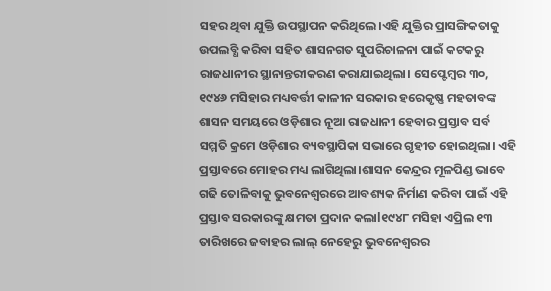ସହର ଥିବା ଯୁକ୍ତି ଉପସ୍ଥାପନ କରିଥିଲେ।ଏହି ଯୁକ୍ତିର ପ୍ରାସଙ୍ଗିକତାକୁ ଉପଲବ୍ଧି କରିବା ସହିତ ଶାସନଗତ ସୁପରିଚାଳନା ପାଇଁ କଟକରୁ ରାଜଧାନୀର ସ୍ଥାନାନ୍ତରୀକରଣ କରାଯାଇଥିଲା। ସେପ୍ଟେମ୍ବର ୩୦, ୧୯୪୬ ମସିହାର ମଧ୍ୟବର୍ତ୍ତୀ କାଳୀନ ସରକାର ହରେକୃଷ୍ଣ ମହତାବଙ୍କ ଶାସନ ସମୟରେ ଓଡ଼ିଶାର ନୂଆ ରାଜଧାନୀ ହେବାର ପ୍ରସ୍ତାବ ସର୍ବ ସମ୍ମତି କ୍ରମେ ଓଡ଼ିଶାର ବ୍ୟବସ୍ଥାପିକା ସଭାରେ ଗୃହୀତ ହୋଇଥିଲା। ଏହି ପ୍ରସ୍ତାବରେ ମୋହର ମଧ୍ୟ ଲାଗିଥିଲା।ଶାସନ କେନ୍ଦ୍ରର ମୂଳପିଣ୍ଡ ଭାବେ ଗଢି ତୋଳିବାକୁ ଭୁବନେଶ୍ୱରରେ ଆବଶ୍ୟକ ନିର୍ମାଣ କରିବା ପାଇଁ ଏହି ପ୍ରସ୍ତାବ ସରକାରଙ୍କୁ କ୍ଷମତା ପ୍ରଦାନ କଲାl୧୯୪୮ ମସିହା ଏପ୍ରିଲ ୧୩ ତାରିଖରେ ଜବାହର ଲାଲ୍ ନେହେରୁ ଭୁବନେଶ୍ୱରର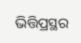ଭିତ୍ତିପ୍ରସ୍ଥର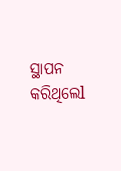ସ୍ଥାପନ କରିଥିଲେl